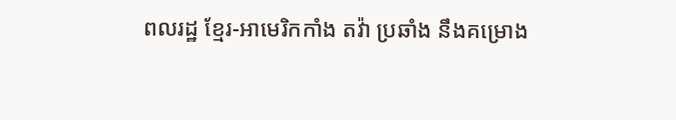ពលរដ្ឋ ខ្មែរ-អាមេរិកកាំង តវ៉ា ប្រឆាំង នឹងគម្រោង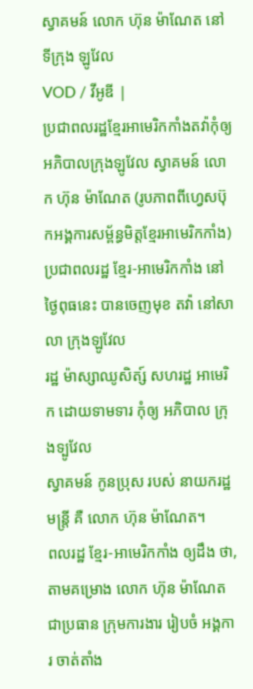ស្វាគមន៍ លោក ហ៊ុន ម៉ាណែត នៅទីក្រុង ឡូវែល
VOD / វីអូឌី |
ប្រជាពលរដ្ឋខ្មែរអាមេរិកកាំងតវ៉ាកុំឲ្យ អភិបាលក្រុងឡូវែល ស្វាគមន៍ លោក ហ៊ុន ម៉ាណែត (រូបភាពពីហ្វេសប៊ុកអង្គការសម្ព័ន្ធមិត្តខ្មែរអាមេរិកកាំង)
ប្រជាពលរដ្ឋ ខ្មែរ-អាមេរិកកាំង នៅថ្ងៃពុធនេះ បានចេញមុខ តវ៉ា នៅសាលា ក្រុងឡូវែល
រដ្ឋ ម៉ាស្សាឈូសិត្ស៍ សហរដ្ឋ អាមេរិក ដោយទាមទារ កុំឲ្យ អភិបាល ក្រុងទ្បូវែល
ស្វាគមន៍ កូនប្រុស របស់ នាយករដ្ឋមន្រ្តី គឺ លោក ហ៊ុន ម៉ាណែត។
ពលរដ្ឋ ខ្មែរ-អាមេរិកកាំង ឲ្យដឹង ថា,
តាមគម្រោង លោក ហ៊ុន ម៉ាណែត
ជាប្រធាន ក្រុមការងារ រៀបចំ អង្គការ ចាត់តាំង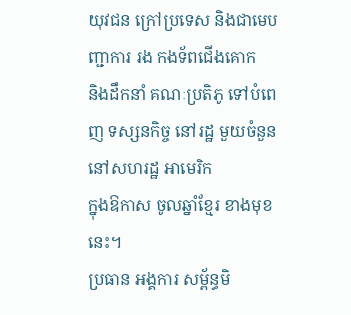យុវជន ក្រៅប្រទេស និងជាមេបញ្ជាការ រង កងទ័ពជើងគោក
និងដឹកនាំ គណៈប្រតិភូ ទៅបំពេញ ទស្សនកិច្ច នៅរដ្ឋ មួយចំនួន នៅសហរដ្ឋ អាមេរិក
ក្នុងឱកាស ចូលឆ្នាំខ្មែរ ខាងមុខនេះ។
ប្រធាន អង្គការ សម្ព័ន្ធមិ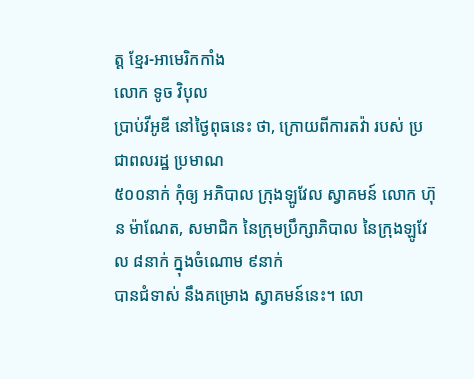ត្ត ខ្មែរ-អាមេរិកកាំង
លោក ទូច វិបុល
ប្រាប់វីអូឌី នៅថ្ងៃពុធនេះ ថា, ក្រោយពីការតវ៉ា របស់ ប្រជាពលរដ្ឋ ប្រមាណ
៥០០នាក់ កុំឲ្យ អភិបាល ក្រុងឡូវែល ស្វាគមន៍ លោក ហ៊ុន ម៉ាណែត, សមាជិក នៃក្រុមប្រឹក្សាភិបាល នៃក្រុងឡូវែល ៨នាក់ ក្នុងចំណោម ៩នាក់
បានជំទាស់ នឹងគម្រោង ស្វាគមន៍នេះ។ លោ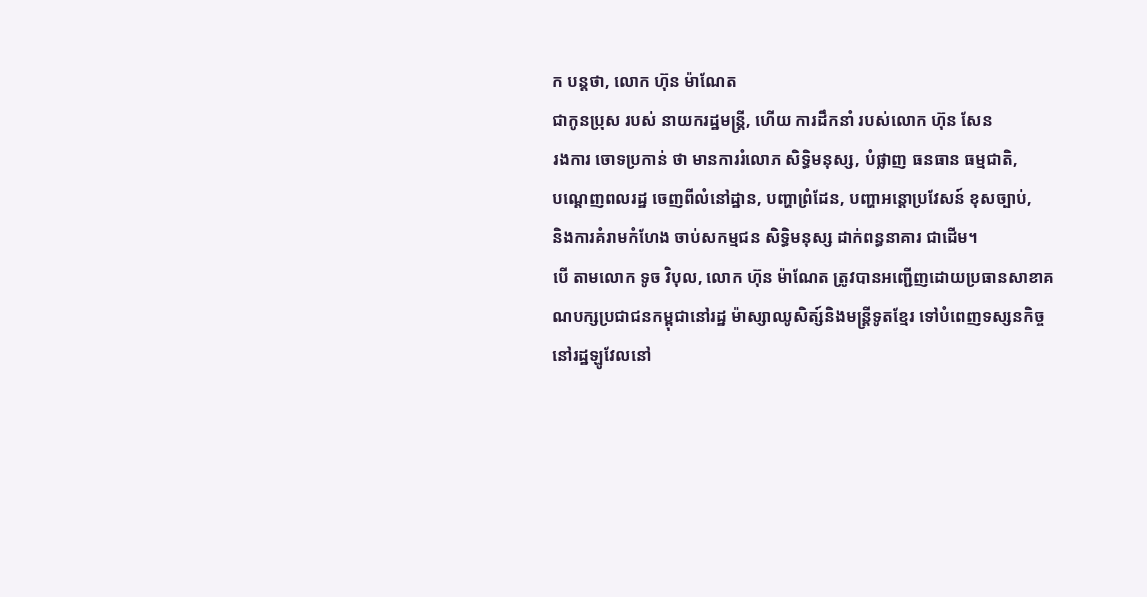ក បន្តថា, លោក ហ៊ុន ម៉ាណែត
ជាកូនប្រុស របស់ នាយករដ្ឋមន្រ្តី, ហើយ ការដឹកនាំ របស់លោក ហ៊ុន សែន
រងការ ចោទប្រកាន់ ថា មានការរំលោភ សិទ្ធិមនុស្ស, បំផ្លាញ ធនធាន ធម្មជាតិ,
បណ្តេញពលរដ្ឋ ចេញពីលំនៅដ្ឋាន, បញ្ហាព្រំដែន, បញ្ហាអន្តោប្រវែសន៍ ខុសច្បាប់,
និងការគំរាមកំហែង ចាប់សកម្មជន សិទ្ធិមនុស្ស ដាក់ពន្ធនាគារ ជាដើម។
បើ តាមលោក ទូច វិបុល, លោក ហ៊ុន ម៉ាណែត ត្រូវបានអញ្ជើញដោយប្រធានសាខាគណបក្សប្រជាជនកម្ពុជានៅរដ្ឋ ម៉ាស្សាឈូសិត្ស៍និងមន្រ្តីទូតខ្មែរ ទៅបំពេញទស្សនកិច្ចនៅរដ្ឋឡូវែលនៅ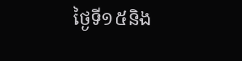ថ្ងៃទី១៥និង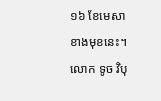១៦ ខែមេសា ខាងមុខនេះ។
លោក ទូច វិបុ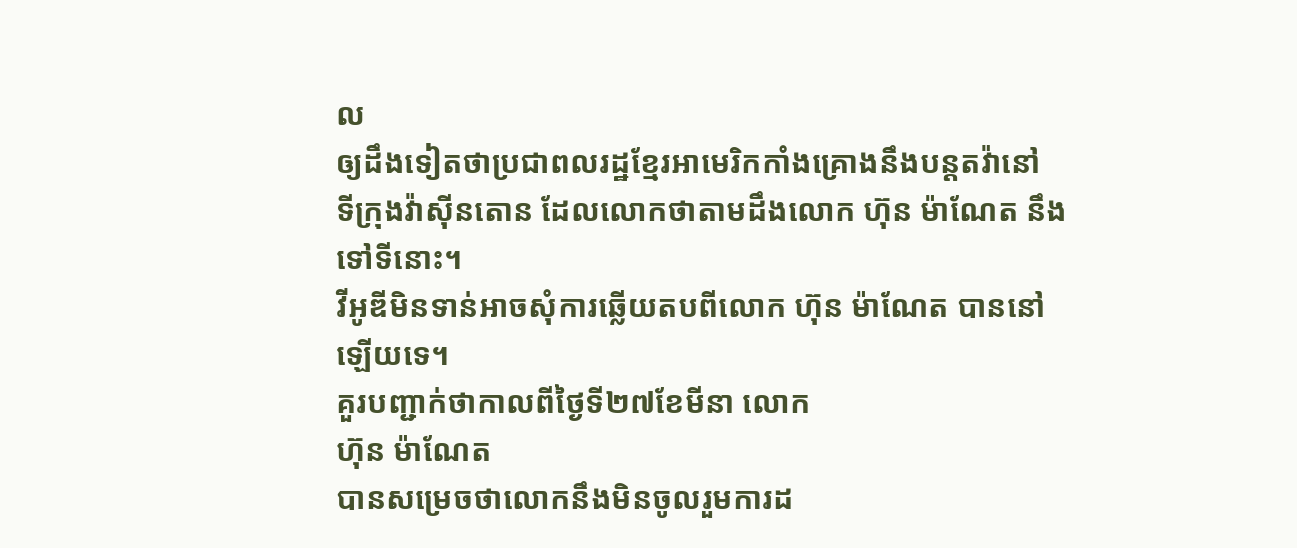ល
ឲ្យដឹងទៀតថាប្រជាពលរដ្ឋខ្មែរអាមេរិកកាំងគ្រោងនឹងបន្តតវ៉ានៅ
ទីក្រុងវ៉ាស៊ីនតោន ដែលលោកថាតាមដឹងលោក ហ៊ុន ម៉ាណែត នឹងទៅទីនោះ។
វីអូឌីមិនទាន់អាចសុំការឆ្លើយតបពីលោក ហ៊ុន ម៉ាណែត បាននៅឡើយទេ។
គួរបញ្ជាក់ថាកាលពីថ្ងៃទី២៧ខែមីនា លោក
ហ៊ុន ម៉ាណែត
បានសម្រេចថាលោកនឹងមិនចូលរួមការដ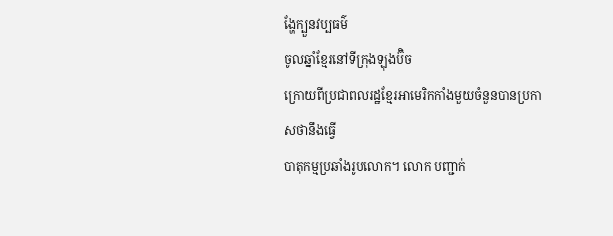ង្ហែក្បួនវប្បធម៌
ចូលឆ្នាំខ្មែរនៅទីក្រុងឡុងប៊ិច
ក្រោយពីប្រជាពលរដ្ឋខ្មែរអាមេរិកកាំងមួយចំនួនបានប្រកាសថានឹងធ្វើ
បាតុកម្មប្រឆាំងរូបលោក។ លោក បញ្ជាក់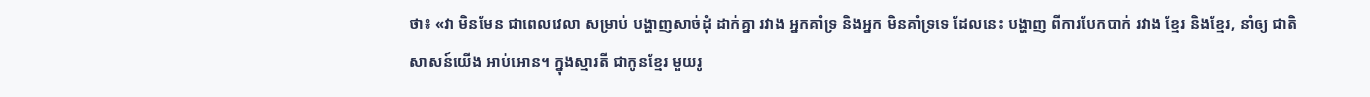ថា៖ «វា មិនមែន ជាពេលវេលា សម្រាប់ បង្ហាញសាច់ដុំ ដាក់គ្នា រវាង អ្នកគាំទ្រ និងអ្នក មិនគាំទ្រទេ ដែលនេះ បង្ហាញ ពីការបែកបាក់ រវាង ខ្មែរ និងខ្មែរ, នាំឲ្យ ជាតិសាសន៍យើង អាប់អោន។ ក្នុងស្មារតី ជាកូនខ្មែរ មួយរូ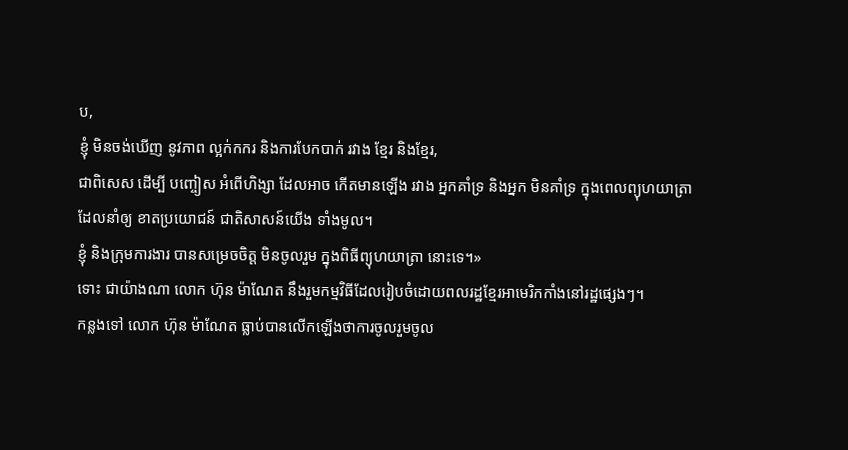ប,
ខ្ញុំ មិនចង់ឃើញ នូវភាព ល្អក់កករ និងការបែកបាក់ រវាង ខ្មែរ និងខ្មែរ,
ជាពិសេស ដើម្បី បញ្ចៀស អំពើហិង្សា ដែលអាច កើតមានឡើង រវាង អ្នកគាំទ្រ និងអ្នក មិនគាំទ្រ ក្នុងពេលព្យុហយាត្រា
ដែលនាំឲ្យ ខាតប្រយោជន៍ ជាតិសាសន៍យើង ទាំងមូល។
ខ្ញុំ និងក្រុមការងារ បានសម្រេចចិត្ត មិនចូលរួម ក្នុងពិធីព្យុហយាត្រា នោះទេ។»
ទោះ ជាយ៉ាងណា លោក ហ៊ុន ម៉ាណែត នឹងរួមកម្មវិធីដែលរៀបចំដោយពលរដ្ឋខ្មែរអាមេរិកកាំងនៅរដ្ឋផ្សេងៗ។
កន្លងទៅ លោក ហ៊ុន ម៉ាណែត ធ្លាប់បានលើកឡើងថាការចូលរួមចូល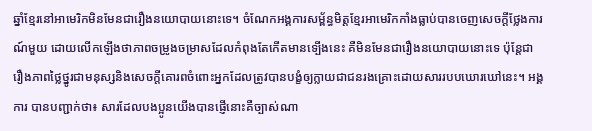ឆ្នាំខ្មែរនៅអាមេរិកមិនមែនជារឿងនយោបាយនោះទេ។ ចំណែកអង្គការសម្ព័ន្ធមិត្តខ្មែរអាមេរិកកាំងធ្លាប់បានចេញសេចក្តីថ្លែងការណ៍មួយ ដោយលើកឡើងថាភាពចម្រូងចម្រាសដែលកំពុងតែកើតមានទ្បើងនេះ គឺមិនមែនជារឿងនយោបាយនោះទេ ប៉ុន្តែជារឿងភាពថ្លៃថ្នូរជាមនុស្សនិងសេចក្តីគោរពចំពោះអ្នកដែលត្រូវបានបង្ខំឲ្យក្លាយជាជនរងគ្រោះដោយសាររបបឃោរឃៅនេះ។ អង្គការ បានបញ្ជាក់ថា៖ សារដែលបងប្អូនយើងបានផ្ញើនោះគឺច្បាស់ណា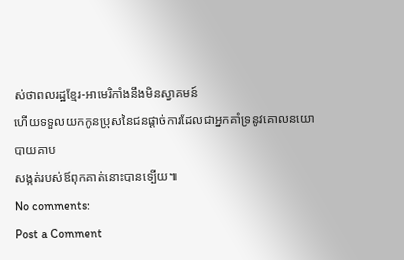ស់ថាពលរដ្ឋខ្មែរ-អាមេរិកាំងនឹងមិនស្វាគមន៍
ហើយទទួលយកកូនប្រុសនៃជនផ្តាច់ការដែលជាអ្នកគាំទ្រនូវគោលនយោបាយគាប
សង្កត់របស់ឪពុកគាត់នោះបានទ្បើយ៕
No comments:
Post a Comment